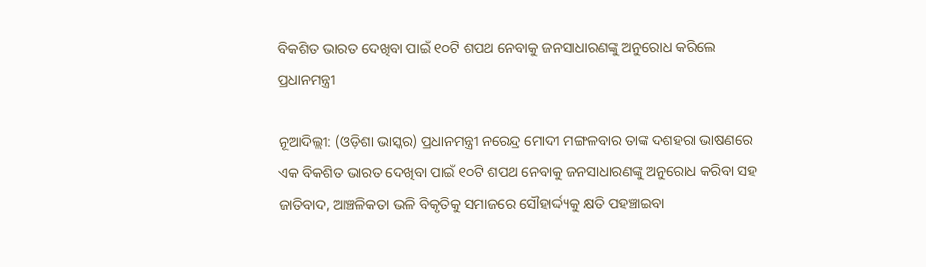ବିକଶିତ ଭାରତ ଦେଖିବା ପାଇଁ ୧୦ଟି ଶପଥ ନେବାକୁ ଜନସାଧାରଣଙ୍କୁ ଅନୁରୋଧ କରିଲେ ପ୍ରଧାନମନ୍ତ୍ରୀ

ନୂଆଦିଲ୍ଲୀ: (ଓଡ଼ିଶା ଭାସ୍କର) ପ୍ରଧାନମନ୍ତ୍ରୀ ନରେନ୍ଦ୍ର ମୋଦୀ ମଙ୍ଗଳବାର ତାଙ୍କ ଦଶହରା ଭାଷଣରେ ଏକ ବିକଶିତ ଭାରତ ଦେଖିବା ପାଇଁ ୧୦ଟି ଶପଥ ନେବାକୁ ଜନସାଧାରଣଙ୍କୁ ଅନୁରୋଧ କରିବା ସହ ଜାତିବାଦ, ଆଞ୍ଚଳିକତା ଭଳି ବିକୃତିକୁ ସମାଜରେ ସୌହାର୍ଦ୍ଦ୍ୟକୁ କ୍ଷତି ପହଞ୍ଚାଇବା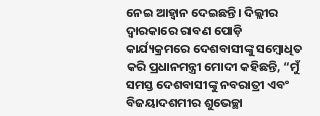ନେଇ ଆହ୍ୱାନ ଦେଇଛନ୍ତି। ଦିଲ୍ଲୀର ଦ୍ୱାରକାରେ ରାବଣ ପୋଡ଼ି କାର୍ଯ୍ୟକ୍ରମରେ ଦେଶବାସୀଙ୍କୁ ସମ୍ବୋଧିତ କରି ପ୍ରଧାନମନ୍ତ୍ରୀ ମୋଦୀ କହିଛନ୍ତି, “ମୁଁ ସମସ୍ତ ଦେଶବାସୀଙ୍କୁ ନବରାତ୍ରୀ ଏବଂ ବିଜୟାଦଶମୀର ଶୁଭେଚ୍ଛା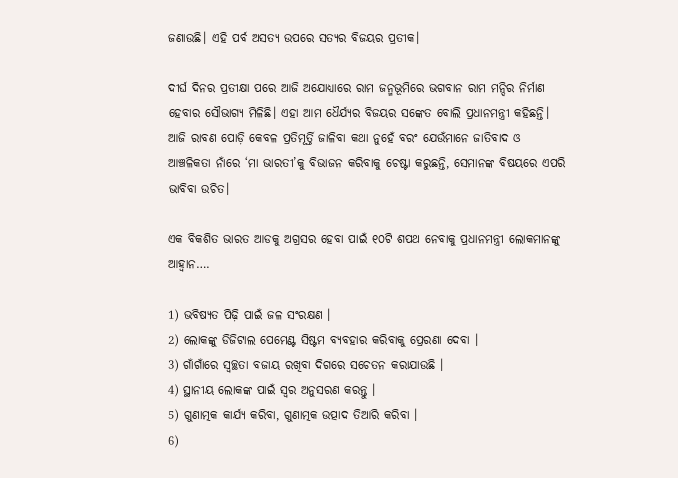ଜଣାଉଛି। ଏହି ପର୍ବ ଅସତ୍ୟ ଉପରେ ସତ୍ୟର ବିଜୟର ପ୍ରତୀକ।

ଦୀର୍ଘ ଦିନର ପ୍ରତୀକ୍ଷା ପରେ ଆଜି ଅଯୋଧ୍ୟାରେ ରାମ ଜନ୍ମଭୂମିରେ ଭଗବାନ ରାମ ମନ୍ଦିର ନିର୍ମାଣ ହେବାର ସୌଭାଗ୍ୟ ମିଳିଛି। ଏହା ଆମ ଧୈର୍ଯ୍ୟର ବିଜୟର ସଙ୍କେତ ବୋଲି ପ୍ରଧାନମନ୍ତ୍ରୀ କହିଛନ୍ତି। ଆଜି ରାବଣ ପୋଡ଼ି କେବଳ ପ୍ରତିମୂର୍ତ୍ତି ଜାଳିବା କଥା ନୁହେଁ ବରଂ ଯେଉଁମାନେ ଜାତିବାଦ ଓ ଆଞ୍ଚଳିକତା ନାଁରେ ‘ମା ଭାରତୀ’କୁ ବିଭାଜନ କରିବାକୁ ଚେଷ୍ଟା କରୁଛନ୍ତି, ସେମାନଙ୍କ ବିଷୟରେ ଏପରି ଭାବିବା ଉଚିତ।

ଏକ ବିକଶିତ ଭାରତ ଆଡକୁ ଅଗ୍ରସର ହେବା ପାଇଁ ୧୦ଟି ଶପଥ ନେବାକୁ ପ୍ରଧାନମନ୍ତ୍ରୀ ଲୋକମାନଙ୍କୁ ଆହ୍ୱାନ….

1) ଭବିଷ୍ୟତ ପିଢ଼ି ପାଇଁ ଜଳ ସଂରକ୍ଷଣ ।
2) ଲୋକଙ୍କୁ ଡିଜିଟାଲ ପେମେଣ୍ଟ ସିଷ୍ଟମ ବ୍ୟବହାର କରିବାକୁ ପ୍ରେରଣା ଦେବା ।
3) ଗାଁଗାଁରେ ସ୍ୱଚ୍ଛତା ବଜାୟ ରଖିବା ଦିଗରେ ସଚେତନ କରାଯାଉଛି ।
4) ସ୍ଥାନୀୟ ଲୋକଙ୍କ ପାଇଁ ସ୍ୱର ଅନୁସରଣ କରନ୍ତୁ ।
5) ଗୁଣାତ୍ମକ କାର୍ଯ୍ୟ କରିବା, ଗୁଣାତ୍ମକ ଉତ୍ପାଦ ତିଆରି କରିବା ।
6)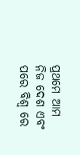ପ୍ରଥମେ ଆମ ନିଜ ଦେଶ ଏବଂ ପରେ ବିଶ୍ୱ ରେ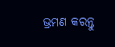ଭ୍ରମଣ କରନ୍ତୁ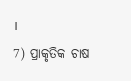।
7) ପ୍ରାକୃତିକ ଚାଷ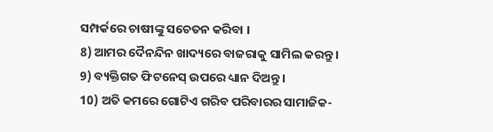ସମ୍ପର୍କରେ ଚାଷୀଙ୍କୁ ସଚେତନ କରିବା ।
8) ଆମର ଦୈନନ୍ଦିନ ଖାଦ୍ୟରେ ବାଜରାକୁ ସାମିଲ କରନ୍ତୁ ।
9) ବ୍ୟକ୍ତିଗତ ଫିଟନେସ୍ ଉପରେ ଧ୍ୟାନ ଦିଅନ୍ତୁ ।
10) ଅତି କମରେ ଗୋଟିଏ ଗରିବ ପରିବାରର ସାମାଜିକ-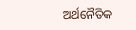ଅର୍ଥନୈତିକ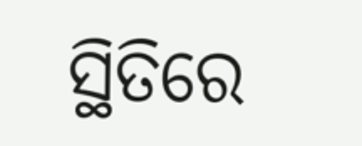ସ୍ଥିତିରେ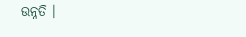ଉନ୍ନତି ।